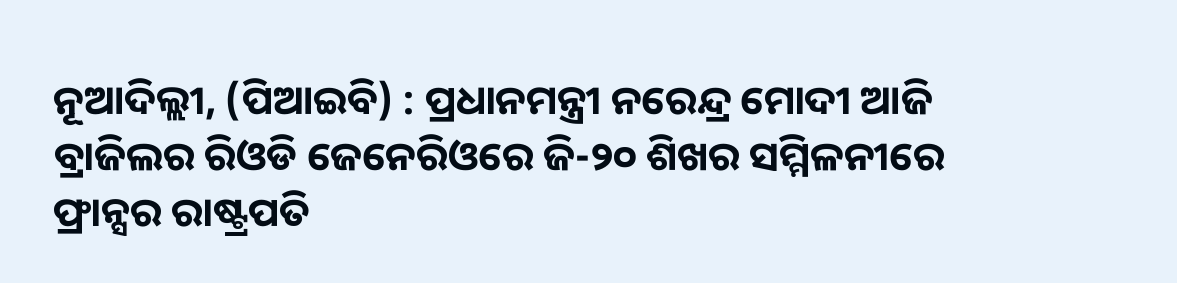ନୂଆଦିଲ୍ଲୀ, (ପିଆଇବି) : ପ୍ରଧାନମନ୍ତ୍ରୀ ନରେନ୍ଦ୍ର ମୋଦୀ ଆଜି ବ୍ରାଜିଲର ରିଓଡି ଜେନେରିଓରେ ଜି-୨୦ ଶିଖର ସମ୍ମିଳନୀରେ ଫ୍ରାନ୍ସର ରାଷ୍ଟ୍ରପତି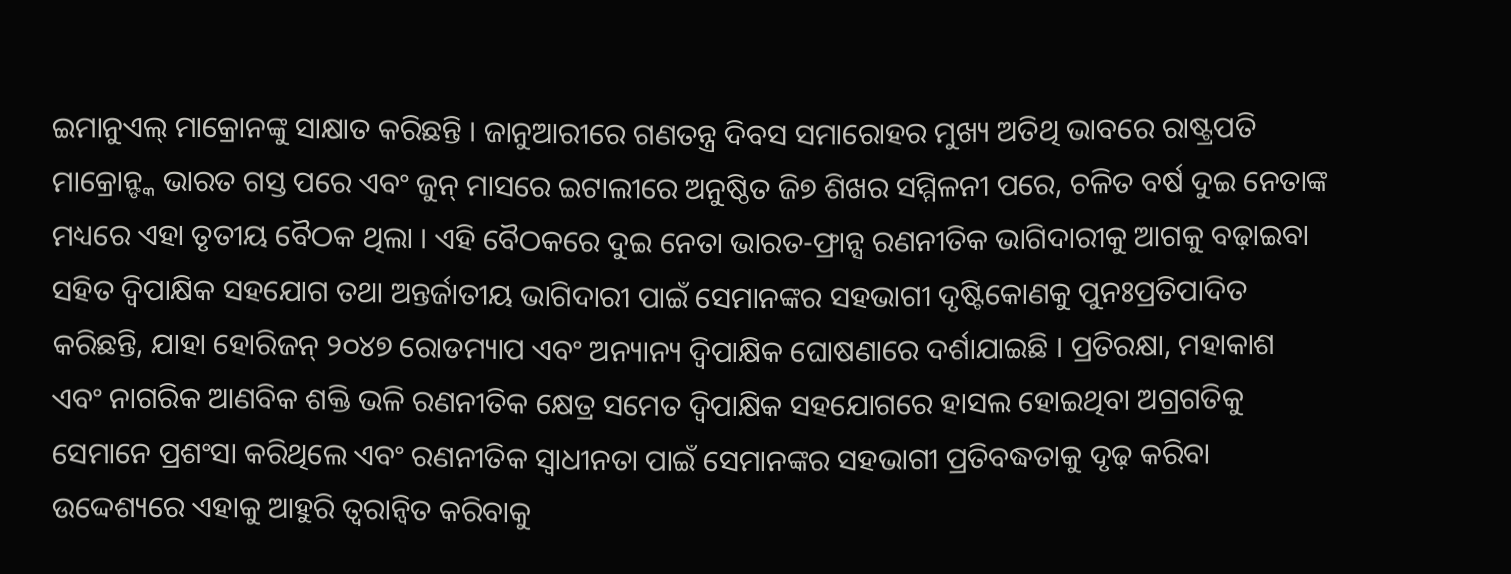ଇମାନୁଏଲ୍ ମାକ୍ରୋନଙ୍କୁ ସାକ୍ଷାତ କରିଛନ୍ତି । ଜାନୁଆରୀରେ ଗଣତନ୍ତ୍ର ଦିବସ ସମାରୋହର ମୁଖ୍ୟ ଅତିଥି ଭାବରେ ରାଷ୍ଟ୍ରପତି ମାକ୍ରୋନ୍ଙ୍କ ଭାରତ ଗସ୍ତ ପରେ ଏବଂ ଜୁନ୍ ମାସରେ ଇଟାଲୀରେ ଅନୁଷ୍ଠିତ ଜି୭ ଶିଖର ସମ୍ମିଳନୀ ପରେ, ଚଳିତ ବର୍ଷ ଦୁଇ ନେତାଙ୍କ ମଧ୍ୟରେ ଏହା ତୃତୀୟ ବୈଠକ ଥିଲା । ଏହି ବୈଠକରେ ଦୁଇ ନେତା ଭାରତ-ଫ୍ରାନ୍ସ ରଣନୀତିକ ଭାଗିଦାରୀକୁ ଆଗକୁ ବଢ଼ାଇବା ସହିତ ଦ୍ୱିପାକ୍ଷିକ ସହଯୋଗ ତଥା ଅନ୍ତର୍ଜାତୀୟ ଭାଗିଦାରୀ ପାଇଁ ସେମାନଙ୍କର ସହଭାଗୀ ଦୃଷ୍ଟିକୋଣକୁ ପୁନଃପ୍ରତିପାଦିତ କରିଛନ୍ତି, ଯାହା ହୋରିଜନ୍ ୨୦୪୭ ରୋଡମ୍ୟାପ ଏବଂ ଅନ୍ୟାନ୍ୟ ଦ୍ୱିପାକ୍ଷିକ ଘୋଷଣାରେ ଦର୍ଶାଯାଇଛି । ପ୍ରତିରକ୍ଷା, ମହାକାଶ ଏବଂ ନାଗରିକ ଆଣବିକ ଶକ୍ତି ଭଳି ରଣନୀତିକ କ୍ଷେତ୍ର ସମେତ ଦ୍ୱିପାକ୍ଷିକ ସହଯୋଗରେ ହାସଲ ହୋଇଥିବା ଅଗ୍ରଗତିକୁ ସେମାନେ ପ୍ରଶଂସା କରିଥିଲେ ଏବଂ ରଣନୀତିକ ସ୍ୱାଧୀନତା ପାଇଁ ସେମାନଙ୍କର ସହଭାଗୀ ପ୍ରତିବଦ୍ଧତାକୁ ଦୃଢ଼ କରିବା ଉଦ୍ଦେଶ୍ୟରେ ଏହାକୁ ଆହୁରି ତ୍ୱରାନ୍ୱିତ କରିବାକୁ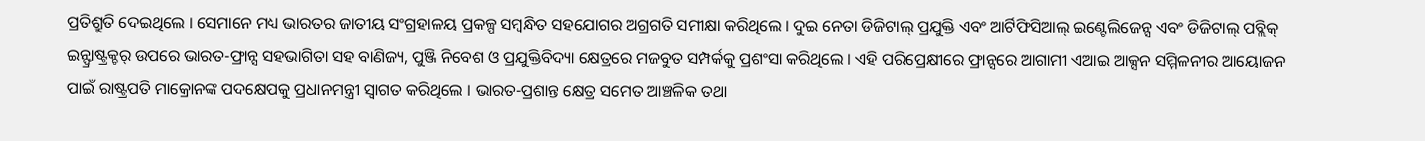ପ୍ରତିଶ୍ରୁତି ଦେଇଥିଲେ । ସେମାନେ ମଧ୍ୟ ଭାରତର ଜାତୀୟ ସଂଗ୍ରହାଳୟ ପ୍ରକଳ୍ପ ସମ୍ବନ୍ଧିତ ସହଯୋଗର ଅଗ୍ରଗତି ସମୀକ୍ଷା କରିଥିଲେ । ଦୁଇ ନେତା ଡିଜିଟାଲ୍ ପ୍ରଯୁକ୍ତି ଏବଂ ଆର୍ଟିଫିସିଆଲ୍ ଇଣ୍ଟେଲିଜେନ୍ସ ଏବଂ ଡିଜିଟାଲ୍ ପବ୍ଲିକ୍ ଇନ୍ଫ୍ରାଷ୍ଟ୍ରକ୍ଚର୍ ଉପରେ ଭାରତ-ଫ୍ରାନ୍ସ ସହଭାଗିତା ସହ ବାଣିଜ୍ୟ, ପୁଞ୍ଜି ନିବେଶ ଓ ପ୍ରଯୁକ୍ତିବିଦ୍ୟା କ୍ଷେତ୍ରରେ ମଜବୁତ ସମ୍ପର୍କକୁ ପ୍ରଶଂସା କରିଥିଲେ । ଏହି ପରିପ୍ରେକ୍ଷୀରେ ଫ୍ରାନ୍ସରେ ଆଗାମୀ ଏଆଇ ଆକ୍ସନ ସମ୍ମିଳନୀର ଆୟୋଜନ ପାଇଁ ରାଷ୍ଟ୍ରପତି ମାକ୍ରୋନଙ୍କ ପଦକ୍ଷେପକୁ ପ୍ରଧାନମନ୍ତ୍ରୀ ସ୍ୱାଗତ କରିଥିଲେ । ଭାରତ-ପ୍ରଶାନ୍ତ କ୍ଷେତ୍ର ସମେତ ଆଞ୍ଚଳିକ ତଥା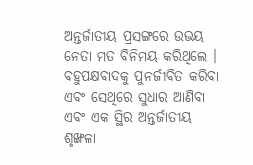ଅନ୍ତର୍ଜାତୀୟ ପ୍ରସଙ୍ଗରେ ଉଭୟ ନେତା ମତ ବିନିମୟ କରିଥିଲେ । ବହୁପକ୍ଷବାଦକୁ ପୁନର୍ଜୀବିତ କରିବା ଏବଂ ସେଥିରେ ସୁଧାର ଆଣିବା ଏବଂ ଏକ ସ୍ଥିର ଅନ୍ତର୍ଜାତୀୟ ଶୃଙ୍ଖଳା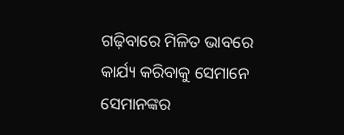ଗଢ଼ିବାରେ ମିଳିତ ଭାବରେ କାର୍ଯ୍ୟ କରିବାକୁ ସେମାନେ ସେମାନଙ୍କର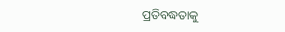ପ୍ରତିବଦ୍ଧତାକୁ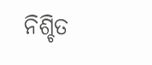ନିଶ୍ଚିତ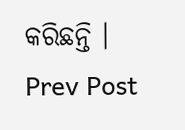କରିଛନ୍ତି ।
Prev Post